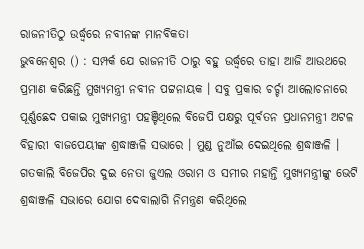ରାଜନୀତିଠୁ ଉର୍ଦ୍ଧ୍ବରେ ନବୀନଙ୍କ ମାନବିକତା
ଭୁବନେଶ୍ବର () : ସମ୍ପର୍କ ଯେ ରାଜନୀତି ଠାରୁ ବହୁ ଉର୍ଦ୍ଧ୍ବରେ ତାହା ଆଜି ଆଉଥରେ ପ୍ରମାଣ କରିଛନ୍ତି ମୁଖ୍ୟମନ୍ତ୍ରୀ ନବୀନ ପଟ୍ଟନାୟକ । ସବୁ ପ୍ରକାର ଚର୍ଚ୍ଚା ଆଲୋଚନାରେ ପୂର୍ଣ୍ଣଛେଦ ପକାଇ ମୁଖ୍ୟମନ୍ତ୍ରୀ ପହଞ୍ଚିଥିଲେ ବିଜେପି ପକ୍ଷରୁ ପୂର୍ବତନ ପ୍ରଧାନମନ୍ତ୍ରୀ ଅଟଳ ବିହାରୀ ବାଜପେୟୀଙ୍କ ଶ୍ରଦ୍ଧାଞ୍ଜଳି ସଭାରେ । ମୁଣ୍ଡ ନୁଆଁଇ ଦେଇଥିଲେ ଶ୍ରଦ୍ଧାଞ୍ଜଳି ।
ଗତକାଲି ବିଜେପିର ଦୁଇ ନେତା ଜୁଏଲ ଓରାମ ଓ ସମୀର ମହାନ୍ତି ମୁଖ୍ୟମନ୍ତ୍ରୀଙ୍କୁ ଭେଟି ଶ୍ରଦ୍ଧାଞ୍ଜଳି ସଭାରେ ଯୋଗ ଦେବାଲାଗି ନିମନ୍ତ୍ରଣ କରିଥିଲେ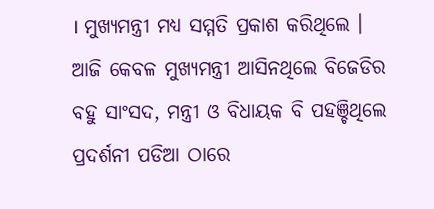। ମୁଖ୍ୟମନ୍ତ୍ରୀ ମଧ୍ୟ ସମ୍ମତି ପ୍ରକାଶ କରିଥିଲେ । ଆଜି କେବଳ ମୁଖ୍ୟମନ୍ତ୍ରୀ ଆସିନଥିଲେ ବିଜେଡିର ବହୁ ସାଂସଦ, ମନ୍ତ୍ରୀ ଓ ବିଧାୟକ ବି ପହଞ୍ଚିଥିଲେ ପ୍ରଦର୍ଶନୀ ପଡିଆ ଠାରେ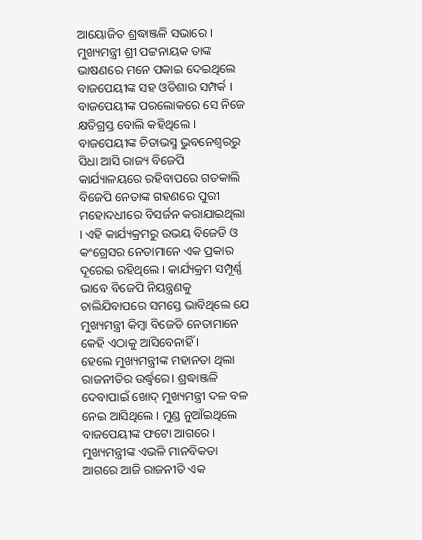ଆୟୋଜିତ ଶ୍ରଦ୍ଧାଞ୍ଜଳି ସଭାରେ । ମୁଖ୍ୟମନ୍ତ୍ରୀ ଶ୍ରୀ ପଟ୍ଟନାୟକ ତାଙ୍କ ଭାଷଣରେ ମନେ ପକାଇ ଦେଇଥିଲେ ବାଜପେୟୀଙ୍କ ସହ ଓଡିଶାର ସମ୍ପର୍କ । ବାଜପେୟୀଙ୍କ ପରଲୋକରେ ସେ ନିଜେ କ୍ଷତିଗ୍ରସ୍ତ ବୋଲି କହିଥିଲେ ।
ବାଜପେୟୀଙ୍କ ଚିତାଭସ୍ମ ଭୁବନେଶ୍ବରରୁ ସିଧା ଆସି ରାଜ୍ୟ ବିଜେପି କାର୍ଯ୍ୟାଳୟରେ ରହିବାପରେ ଗତକାଲି ବିଜେପି ନେତାଙ୍କ ଗହଣରେ ପୁରୀ ମହୋଦଧୀରେ ବିସର୍ଜନ କରାଯାଇଥିଲା । ଏହି କାର୍ଯ୍ୟକ୍ରମରୁ ଉଭୟ ବିଜେଡି ଓ କଂଗ୍ରେସର ନେତାମାନେ ଏକ ପ୍ରକାର ଦୂରେଇ ରହିଥିଲେ । କାର୍ଯ୍ୟକ୍ରମ ସମ୍ପୂର୍ଣ୍ଣ ଭାବେ ବିଜେପି ନିୟନ୍ତ୍ରଣକୁ ଚାଲିଯିବାପରେ ସମସ୍ତେ ଭାବିଥିଲେ ଯେ ମୁଖ୍ୟମନ୍ତ୍ରୀ କିମ୍ବା ବିଜେଡି ନେତାମାନେ କେହି ଏଠାକୁ ଆସିବେନାହିଁ ।
ହେଲେ ମୁଖ୍ୟମନ୍ତ୍ରୀଙ୍କ ମହାନତା ଥିଲା ରାଜନୀତିର ଉର୍ଦ୍ଧ୍ବରେ। ଶ୍ରଦ୍ଧାଞ୍ଜଳି ଦେବାପାଇଁ ଖୋଦ୍ ମୁଖ୍ୟମନ୍ତ୍ରୀ ଦଳ ବଳ ନେଇ ଆସିଥିଲେ । ମୁଣ୍ଡ ନୁଆଁଇଥିଲେ ବାଜପେୟୀଙ୍କ ଫଟୋ ଆଗରେ । ମୁଖ୍ୟମନ୍ତ୍ରୀଙ୍କ ଏଭଳି ମାନବିକତା ଆଗରେ ଆଜି ରାଜନୀତି ଏକ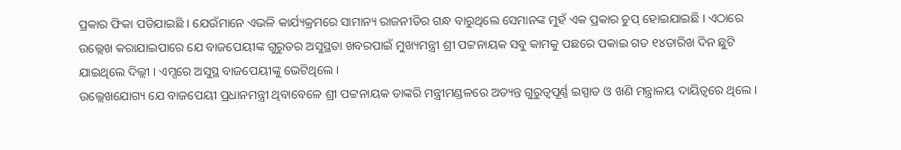ପ୍ରକାର ଫିକା ପଡିଯାଇଛି । ଯେଉଁମାନେ ଏଭଳି କାର୍ଯ୍ୟକ୍ରମରେ ସାମାନ୍ୟ ରାଜନୀତିର ଗନ୍ଧ ବାରୁଥିଲେ ସେମାନଙ୍କ ମୁହଁ ଏକ ପ୍ରକାର ଚୁପ୍ ହୋଇଯାଇଛି । ଏଠାରେ ଉଲ୍ଲେଖ କରାଯାଇପାରେ ଯେ ବାଜପେୟୀଙ୍କ ଗୁରୁତର ଅସୁସ୍ଥତା ଖବରପାଇଁ ମୁଖ୍ୟମନ୍ତ୍ରୀ ଶ୍ରୀ ପଟ୍ଟନାୟକ ସବୁ କାମକୁ ପଛରେ ପକାଇ ଗତ ୧୪ତାରିଖ ଦିନ ଛୁଟି ଯାଇଥିଲେ ଦିଲ୍ଲୀ । ଏମ୍ସରେ ଅସୁସ୍ଥ ବାଜପେୟୀଙ୍କୁ ଭେଟିଥିଲେ ।
ଉଲ୍ଲେଖଯୋଗ୍ୟ ଯେ ବାଜପେୟୀ ପ୍ରଧାନମନ୍ତ୍ରୀ ଥିବାବେଳେ ଶ୍ରୀ ପଟ୍ଟନାୟକ ତାଙ୍କରି ମନ୍ତ୍ରୀମଣ୍ଡଳରେ ଅତ୍ୟନ୍ତ ଗୁରୁତ୍ବପୂର୍ଣ୍ଣ ଇସ୍ପାତ ଓ ଖଣି ମନ୍ତ୍ରାଳୟ ଦାୟିତ୍ବରେ ଥିଲେ ।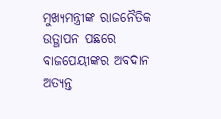ମୁଖ୍ୟମନ୍ତ୍ରୀଙ୍କ ରାଜନୈତିକ ଉତ୍ଥାପନ ପଛରେ ବାଜପେୟୀଙ୍କର ଅବଦାନ ଅତ୍ୟନ୍ତ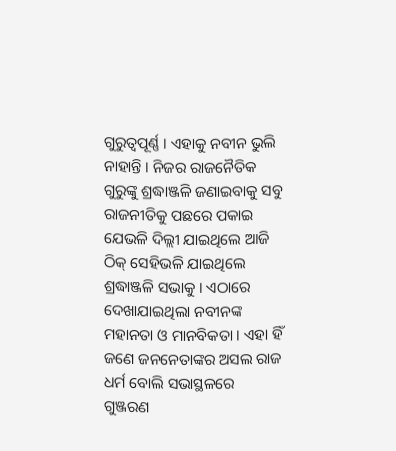ଗୁରୁତ୍ବପୂର୍ଣ୍ଣ । ଏହାକୁ ନବୀନ ଭୁଲି ନାହାନ୍ତି । ନିଜର ରାଜନୈତିକ ଗୁରୁଙ୍କୁ ଶ୍ରଦ୍ଧାଞ୍ଜଳି ଜଣାଇବାକୁ ସବୁ ରାଜନୀତିକୁ ପଛରେ ପକାଇ ଯେଭଳି ଦିଲ୍ଲୀ ଯାଇଥିଲେ ଆଜି ଠିକ୍ ସେହିଭଳି ଯାଇଥିଲେ ଶ୍ରଦ୍ଧାଞ୍ଜଳି ସଭାକୁ । ଏଠାରେ ଦେଖାଯାଇଥିଲା ନବୀନଙ୍କ ମହାନତା ଓ ମାନବିକତା । ଏହା ହିଁ ଜଣେ ଜନନେତାଙ୍କର ଅସଲ ରାଜ ଧର୍ମ ବୋଲି ସଭାସ୍ଥଳରେ ଗୁଞ୍ଜରଣ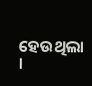ହେଉଥିଲା ।